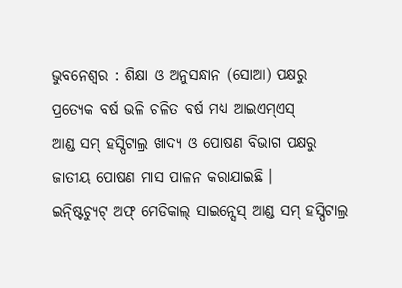ଭୁବନେଶ୍ୱର : ଶିକ୍ଷା ଓ ଅନୁସନ୍ଧାନ (ସୋଆ) ପକ୍ଷରୁ ପ୍ରତ୍ୟେକ ବର୍ଷ ଭଳି ଚଳିତ ବର୍ଷ ମଧ୍ୟ ଆଇଏମ୍ଏସ୍
ଆଣ୍ଡ ସମ୍ ହସ୍ପିଟାଲ୍ର ଖାଦ୍ୟ ଓ ପୋଷଣ ବିଭାଗ ପକ୍ଷରୁ ଜାତୀୟ ପୋଷଣ ମାସ ପାଳନ କରାଯାଇଛି ।
ଇନ୍ଷ୍ଟିଚ୍ୟୁଟ୍ ଅଫ୍ ମେଡିକାଲ୍ ସାଇନ୍ସେସ୍ ଆଣ୍ଡ ସମ୍ ହସ୍ପିଟାଲ୍ର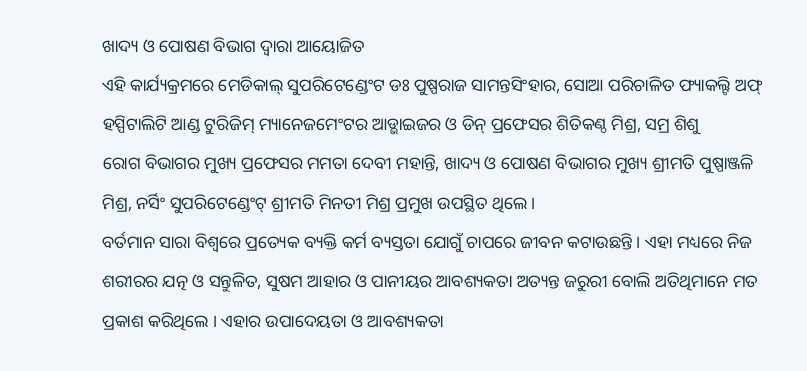ଖାଦ୍ୟ ଓ ପୋଷଣ ବିଭାଗ ଦ୍ୱାରା ଆୟୋଜିତ
ଏହି କାର୍ଯ୍ୟକ୍ରମରେ ମେଡିକାଲ୍ ସୁପରିଟେଣ୍ଡେଂଟ ଡଃ ପୁଷ୍ପରାଜ ସାମନ୍ତସିଂହାର, ସୋଆ ପରିଚାଳିତ ଫ୍ୟାକଲ୍ଟି ଅଫ୍
ହସ୍ପିଟାଲିଟି ଆଣ୍ଡ ଟୁରିଜିମ୍ ମ୍ୟାନେଜମେଂଟର ଆଡ୍ଭାଇଜର ଓ ଡିନ୍ ପ୍ରଫେସର ଶିତିକଣ୍ଠ ମିଶ୍ର, ସମ୍ର ଶିଶୁ
ରୋଗ ବିଭାଗର ମୁଖ୍ୟ ପ୍ରଫେସର ମମତା ଦେବୀ ମହାନ୍ତି, ଖାଦ୍ୟ ଓ ପୋଷଣ ବିଭାଗର ମୁଖ୍ୟ ଶ୍ରୀମତି ପୁଷ୍ପାଞ୍ଜଳି
ମିଶ୍ର, ନର୍ସିଂ ସୁପରିଟେଣ୍ଡେଂଟ୍ ଶ୍ରୀମତି ମିନତୀ ମିଶ୍ର ପ୍ରମୁଖ ଉପସ୍ଥିତ ଥିଲେ ।
ବର୍ତମାନ ସାରା ବିଶ୍ୱରେ ପ୍ରତ୍ୟେକ ବ୍ୟକ୍ତି କର୍ମ ବ୍ୟସ୍ତତା ଯୋଗୁଁ ଚାପରେ ଜୀବନ କଟାଉଛନ୍ତି । ଏହା ମଧ୍ୟରେ ନିଜ
ଶରୀରର ଯତ୍ନ ଓ ସନ୍ତୁଳିତ, ସୁଷମ ଆହାର ଓ ପାନୀୟର ଆବଶ୍ୟକତା ଅତ୍ୟନ୍ତ ଜରୁରୀ ବୋଲି ଅତିଥିମାନେ ମତ
ପ୍ରକାଶ କରିଥିଲେ । ଏହାର ଉପାଦେୟତା ଓ ଆବଶ୍ୟକତା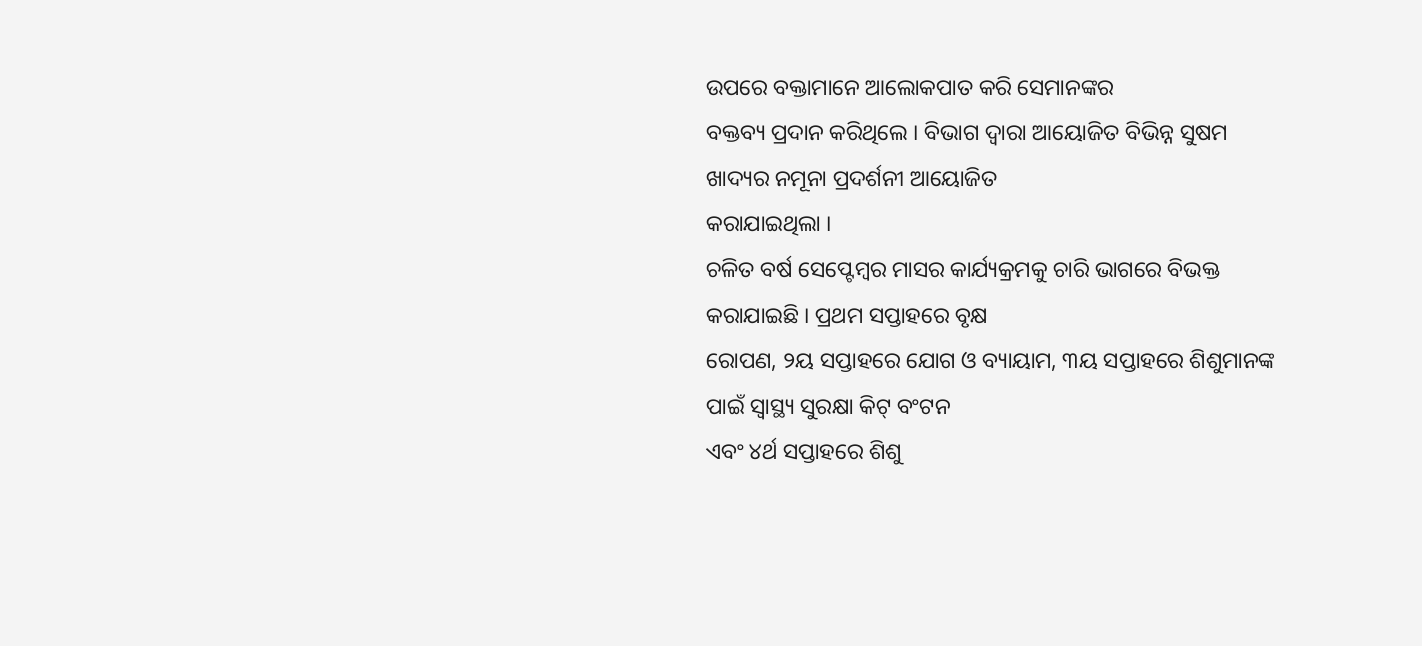ଉପରେ ବକ୍ତାମାନେ ଆଲୋକପାତ କରି ସେମାନଙ୍କର
ବକ୍ତବ୍ୟ ପ୍ରଦାନ କରିଥିଲେ । ବିଭାଗ ଦ୍ୱାରା ଆୟୋଜିତ ବିଭିନ୍ନ ସୁଷମ ଖାଦ୍ୟର ନମୂନା ପ୍ରଦର୍ଶନୀ ଆୟୋଜିତ
କରାଯାଇଥିଲା ।
ଚଳିତ ବର୍ଷ ସେପ୍ଟେମ୍ବର ମାସର କାର୍ଯ୍ୟକ୍ରମକୁ ଚାରି ଭାଗରେ ବିଭକ୍ତ କରାଯାଇଛି । ପ୍ରଥମ ସପ୍ତାହରେ ବୃକ୍ଷ
ରୋପଣ, ୨ୟ ସପ୍ତାହରେ ଯୋଗ ଓ ବ୍ୟାୟାମ, ୩ୟ ସପ୍ତାହରେ ଶିଶୁମାନଙ୍କ ପାଇଁ ସ୍ୱାସ୍ଥ୍ୟ ସୁରକ୍ଷା କିଟ୍ ବଂଟନ
ଏବଂ ୪ର୍ଥ ସପ୍ତାହରେ ଶିଶୁ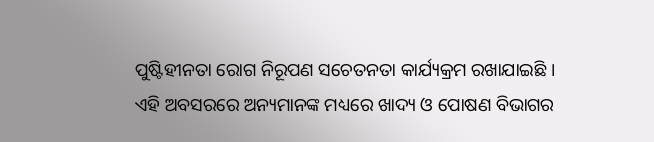ପୁଷ୍ଟିହୀନତା ରୋଗ ନିରୂପଣ ସଚେତନତା କାର୍ଯ୍ୟକ୍ରମ ରଖାଯାଇଛି ।
ଏହି ଅବସରରେ ଅନ୍ୟମାନଙ୍କ ମଧ୍ୟରେ ଖାଦ୍ୟ ଓ ପୋଷଣ ବିଭାଗର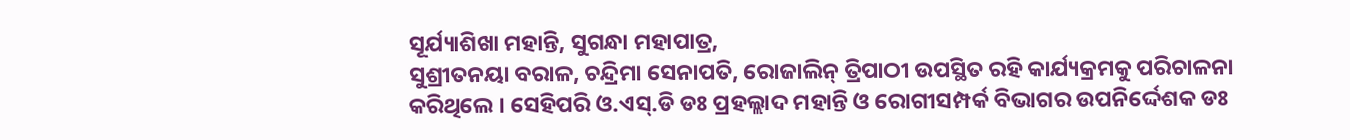ସୂର୍ଯ୍ୟାଶିଖା ମହାନ୍ତି, ସୁଗନ୍ଧା ମହାପାତ୍ର,
ସୁଶ୍ରୀତନୟା ବରାଳ, ଚନ୍ଦ୍ରିମା ସେନାପତି, ରୋଜାଲିନ୍ ତ୍ରିପାଠୀ ଉପସ୍ଥିତ ରହି କାର୍ଯ୍ୟକ୍ରମକୁ ପରିଚାଳନା
କରିଥିଲେ । ସେହିପରି ଓ.ଏସ୍.ଡି ଡଃ ପ୍ରହଲ୍ଲାଦ ମହାନ୍ତି ଓ ରୋଗୀସମ୍ପର୍କ ବିଭାଗର ଉପନିର୍ଦ୍ଦେଶକ ଡଃ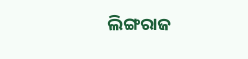ଲିଙ୍ଗରାଜ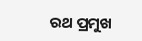ରଥ ପ୍ରମୁଖ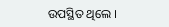ଉପସ୍ଥିତ ଥିଲେ ।